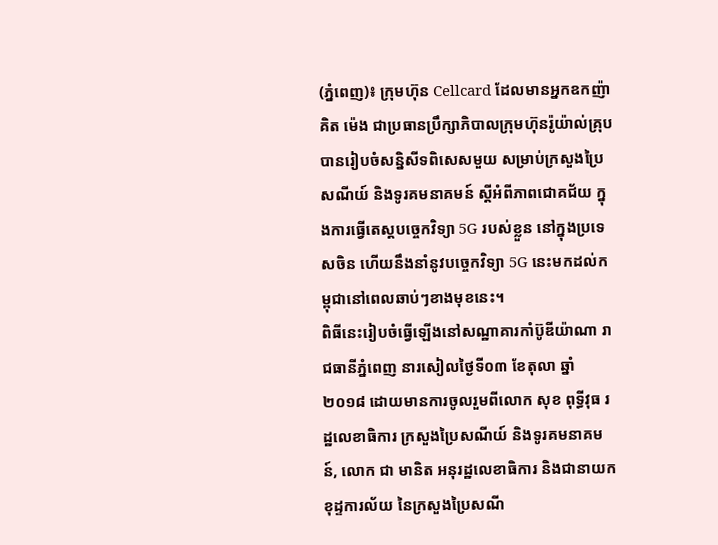(ភ្នំពេញ)៖ ក្រុមហ៊ុន Cellcard ដែលមានអ្នកឧកញ៉ា គិត ម៉េង ជាប្រធានប្រឹក្សាភិបាលក្រុមហ៊ុនរ៉ូយ៉ាល់គ្រុប បានរៀបចំសន្និសីទពិសេសមួយ សម្រាប់ក្រសួងប្រៃសណីយ៍ និងទូរគមនាគមន៍ ស្តីអំពីភាពជោគជ័យ ក្នុងការធ្វើតេស្តបច្ចេកវិទ្យា 5G របស់ខ្លួន នៅក្នុងប្រទេសចិន ហើយនឹងនាំនូវបច្ចេកវិទ្យា 5G នេះមកដល់កម្ពុជានៅពេលឆាប់ៗខាងមុខនេះ។
ពិធីនេះរៀបចំធ្វើឡើងនៅសណ្ឋាគារកាំប៊ូឌីយ៉ាណា រាជធានីភ្នំពេញ នារសៀលថ្ងៃទី០៣ ខែតុលា ឆ្នាំ២០១៨ ដោយមានការចូលរួមពីលោក សុខ ពុទ្ធីវុធ រដ្ឋលេខាធិការ ក្រសួងប្រៃសណីយ៍ និងទូរគមនាគមន៍, លោក ជា មានិត អនុរដ្ឋលេខាធិការ និងជានាយកខុដ្ទការល័យ នៃក្រសួងប្រៃសណី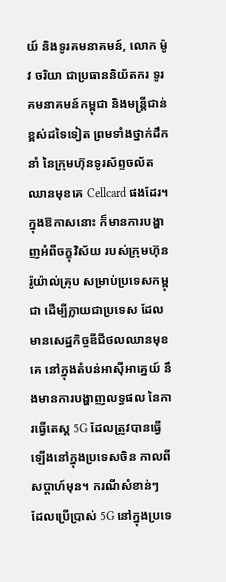យ៍ និងទូរគមនាគមន៍, លោក ម៉ូវ ចរិយា ជាប្រធាននិយ័តករ ទូរគមនាគមន៍កម្ពុជា និងមន្រ្តីជាន់ខ្ពស់ដទៃទៀត ព្រមទាំងថ្នាក់ដឹកនាំ នៃក្រុមហ៊ុនទូរស័ព្ទចល័តឈានមុខគេ Cellcard ផងដែរ។
ក្នុងឱកាសនោះ ក៏មានការបង្ហាញអំពីចក្ខុវិស័យ របស់ក្រុមហ៊ុនរ៉ូយ៉ាល់គ្រុប សម្រាប់ប្រទេសកម្ពុជា ដើម្បីក្លាយជាប្រទេស ដែលមានសេដ្ឋកិច្ចឌីជីថលឈានមុខគេ នៅក្នុងតំបន់អាស៊ីអាគ្នេយ៍ នឹងមានការបង្ហាញលទ្ធផល នៃការធ្វើតេស្ត 5G ដែលត្រូវបានធ្វើឡើងនៅក្នុងប្រទេសចិន កាលពីសប្តាហ៍មុន។ ករណីសំខាន់ៗ ដែលប្រើប្រាស់ 5G នៅក្នុងប្រទេ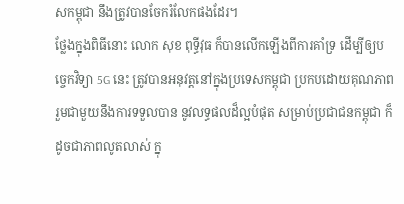សកម្ពុជា នឹងត្រូវបានចែករំលែកផងដែរ។
ថ្លែងក្នុងពិធីនោះ លោក សុខ ពុទ្ធីវុធ ក៏បានលើកឡើងពីការគាំទ្រ ដើម្បីឲ្យបច្ចេកវិទ្យា 5G នេះ ត្រូវបានអនុវត្តនៅក្នុងប្រទេសកម្ពុជា ប្រកបដោយគុណភាព រួមជាមួយនឹងការទទួលបាន នូវលទ្ធផលដ៏ល្អបំផុត សម្រាប់ប្រជាជនកម្ពុជា ក៏ដូចជាភាពលូតលាស់ ក្នុ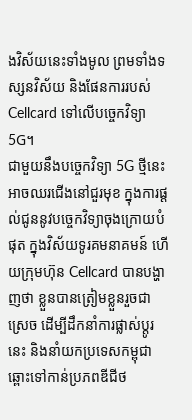ងវិស័យនេះទាំងមូល ព្រមទាំងទស្សនវិស័យ និងផែនការរបស់ Cellcard ទៅលើបច្ចេកវិទ្យា 5G។
ជាមួយនឹងបច្ចេកវិទ្យា 5G ថ្មីនេះ អាចឈរជើងនៅជួរមុខ ក្នុងការផ្ដល់ជូននូវបច្ចេកវិទ្យាចុងក្រោយបំផុត ក្នុងវិស័យទូរគមនាគមន៍ ហើយក្រុមហ៊ុន Cellcard បានបង្ហាញថា ខ្លួនបានត្រៀមខ្លួនរួចជាស្រេច ដើម្បីដឹកនាំការផ្លាស់ប្តូរនេះ និងនាំយកប្រទេសកម្ពុជា ឆ្ពោះទៅកាន់ប្រភពឌីជីថ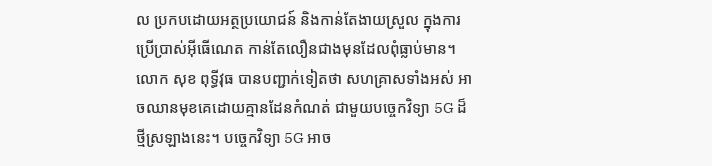ល ប្រកបដោយអត្ថប្រយោជន៍ និងកាន់តែងាយស្រួល ក្នុងការប្រើប្រាស់អ៊ីធើណេត កាន់តែលឿនជាងមុនដែលពុំធ្លាប់មាន។
លោក សុខ ពុទ្ធីវុធ បានបញ្ជាក់ទៀតថា សហគ្រាសទាំងអស់ អាចឈានមុខគេដោយគ្មានដែនកំណត់ ជាមួយបច្ចេកវិទ្យា 5G ដ៏ថ្មីស្រឡាងនេះ។ បច្ចេកវិទ្យា 5G អាច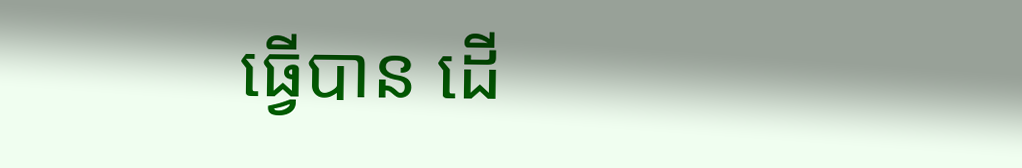ធ្វើបាន ដើ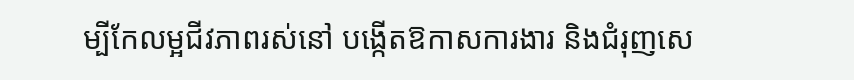ម្បីកែលម្អជីវភាពរស់នៅ បង្កើតឱកាសការងារ និងជំរុញសេ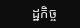ដ្ឋកិច្ច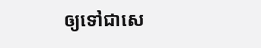ឲ្យទៅជាសេ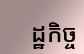ដ្ឋកិច្ច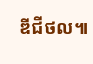ឌីជីថល៕